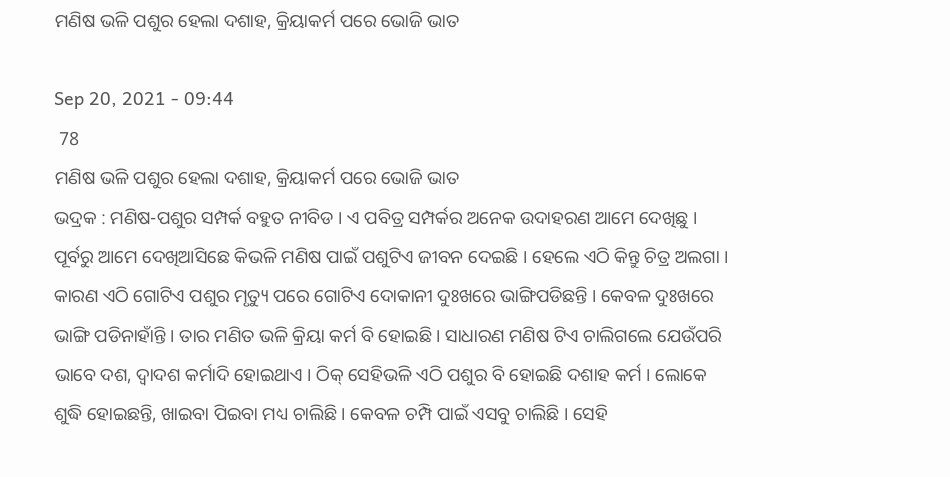ମଣିଷ ଭଳି ପଶୁର ହେଲା ଦଶାହ, କ୍ରିୟାକର୍ମ ପରେ ଭୋଜି ଭାତ

Sep 20, 2021 - 09:44
 78
ମଣିଷ ଭଳି ପଶୁର ହେଲା ଦଶାହ, କ୍ରିୟାକର୍ମ ପରେ ଭୋଜି ଭାତ
ଭଦ୍ରକ : ମଣିଷ-ପଶୁର ସମ୍ପର୍କ ବହୁତ ନୀବିଡ । ଏ ପବିତ୍ର ସମ୍ପର୍କର ଅନେକ ଉଦାହରଣ ଆମେ ଦେଖିଛୁ । ପୂର୍ବରୁ ଆମେ ଦେଖିଆସିଛେ କିଭଳି ମଣିଷ ପାଇଁ ପଶୁଟିଏ ଜୀବନ ଦେଇଛି । ହେଲେ ଏଠି କିନ୍ତୁ ଚିତ୍ର ଅଲଗା । କାରଣ ଏଠି ଗୋଟିଏ ପଶୁର ମୃତ୍ୟୁ ପରେ ଗୋଟିଏ ଦୋକାନୀ ଦୁଃଖରେ ଭାଙ୍ଗିପଡିଛନ୍ତି । କେବଳ ଦୁଃଖରେ ଭାଙ୍ଗି ପଡିନାହାଁନ୍ତି । ତାର ମଣିତ ଭଳି କ୍ରିୟା କର୍ମ ବି ହୋଇଛି । ସାଧାରଣ ମଣିଷ ଟିଏ ଚାଲିଗଲେ ଯେଉଁପରି ଭାବେ ଦଶ, ଦ୍ୱାଦଶ କର୍ମାଦି ହୋଇଥାଏ । ଠିକ୍ ସେହିଭଳି ଏଠି ପଶୁର ବି ହୋଇଛି ଦଶାହ କର୍ମ । ଲୋକେ ଶୁଦ୍ଧି ହୋଇଛନ୍ତି, ଖାଇବା ପିଇବା ମଧ୍ୟ ଚାଲିଛି । କେବଳ ଚମ୍ପି ପାଇଁ ଏସବୁ ଚାଲିଛି । ସେହି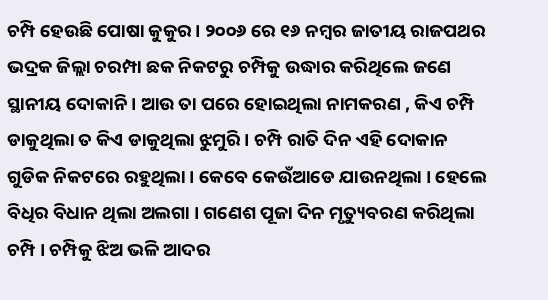ଚମ୍ପି ହେଉଛି ପୋଷା କୁକୁର । ୨୦୦୬ ରେ ୧୬ ନମ୍ବର ଜାତୀୟ ରାଜପଥର ଭଦ୍ରକ ଜିଲ୍ଲା ଚରମ୍ପା ଛକ ନିକଟରୁ ଚମ୍ପିକୁ ଉଦ୍ଧାର କରିଥିଲେ ଜଣେ ସ୍ଥାନୀୟ ଦୋକାନି । ଆଉ ତା ପରେ ହୋଇଥିଲା ନାମକରଣ , କିଏ ଚମ୍ପି ଡାକୁଥିଲା ତ କିଏ ଡାକୁଥିଲା ଝୁମୁରି । ଚମ୍ପି ରାତି ଦିନ ଏହି ଦୋକାନ ଗୁଡିକ ନିକଟରେ ରହୁଥିଲା । କେବେ କେଉଁଆଡେ ଯାଉନଥିଲା । ହେଲେ ବିଧିର ବିଧାନ ଥିଲା ଅଲଗା । ଗଣେଶ ପୂଜା ଦିନ ମୃତ୍ୟୁବରଣ କରିଥିଲା ଚମ୍ପି । ଚମ୍ପିକୁ ଝିଅ ଭଳି ଆଦର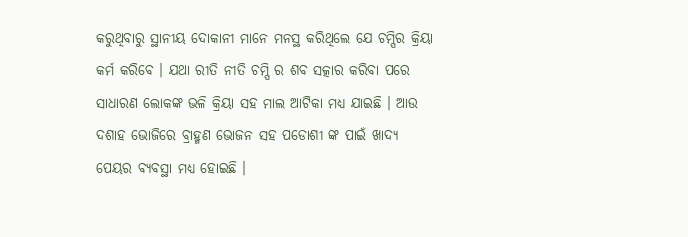କରୁଥିବାରୁ ସ୍ଥାନୀୟ ଦୋକାନୀ ମାନେ ମନସ୍ଥ କରିଥିଲେ ଯେ ଚମ୍ପିର କ୍ରିୟା କର୍ମ କରିବେ । ଯଥା ରୀତି ନୀତି ଚମ୍ପି ର ଶବ ସତ୍କାର କରିବା ପରେ ସାଧାରଣ ଲୋକଙ୍କ ଭଳି କ୍ରିୟା ସହ ମାଲ ଆଟିକା ମଧ୍ୟ ଯାଇଛି । ଆଉ ଦଶାହ ଭୋଜିରେ ବ୍ରାହ୍ମଣ ଭୋଜନ ସହ ପଡୋଶୀ ଙ୍କ ପାଇଁ ଖାଦ୍ୟ ପେୟର ବ୍ୟବସ୍ଥା ମଧ୍ୟ ହୋଇଛି ।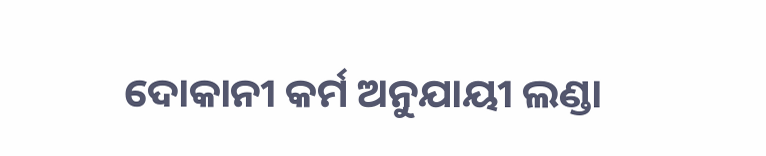ଦୋକାନୀ କର୍ମ ଅନୁଯାୟୀ ଲଣ୍ଡା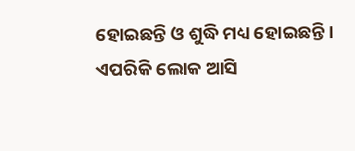ହୋଇଛନ୍ତି ଓ ଶୁଦ୍ଧି ମଧ୍ୟ ହୋଇଛନ୍ତି । ଏପରିକି ଲୋକ ଆସି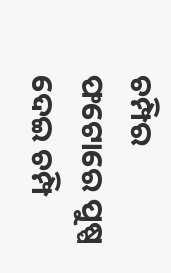ଚମ୍ପିର ଫଟୋରେ ପୁଷ୍ପ ଦେଇ ଚମ୍ପି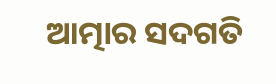ଆତ୍ମାର ସଦଗତି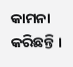କାମନା କରିଛନ୍ତି ।